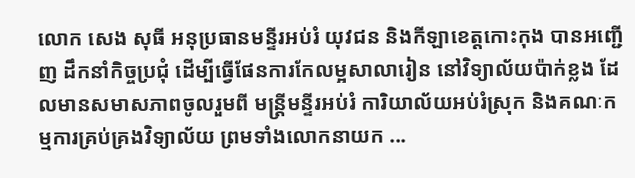លោក សេង សុធី អនុប្រធានមន្ទីរអប់រំ យុវជន និងកីឡាខេត្តកោះកុង បានអញ្ជើញ ដឹកនាំកិច្ចប្រជុំ ដើម្បីធ្វើផែនការកែលម្អសាលារៀន នៅវិទ្យាល័យប៉ាក់ខ្លង ដែលមានសមាសភាពចូលរួមពី មន្ត្រីមន្ទីរអប់រំ ការិយាល័យអប់រំស្រុក និងគណៈកម្មការគ្រប់គ្រងវិទ្យាល័យ ព្រមទាំងលោកនាយក ...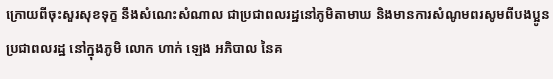ក្រោយពីចុះសួរសុខទុក្ខ នឹងសំណេះសំណាល ជាប្រជាពលរដ្ឋនៅភូមិតាមាឃ និងមានការសំណូមពរសូមពីបងប្អូនប្រជាពលរដ្ឋ នៅក្នុងភូមិ លោក ហាក់ ឡេង អភិបាល នៃគ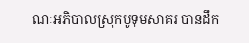ណៈអភិបាលស្រុកបូទុមសាគរ បានដឹក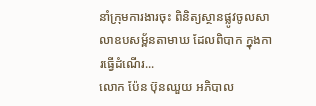នាំក្រុមការងារចុះ ពិនិត្យស្ថានផ្លូវចូលសាលាឧបសម្ព័នតាមាឃ ដែលពិបាក ក្នុងការធ្វើដំណើរ...
លោក ប៉ែន ប៊ុនឈួយ អភិបាល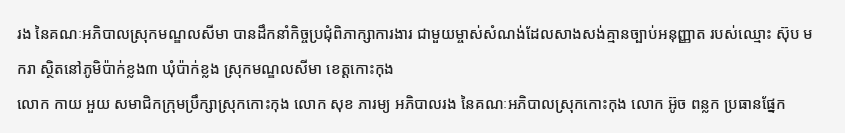រង នៃគណៈអភិបាលស្រុកមណ្ឌលសីមា បានដឹកនាំកិច្ចប្រជុំពិភាក្សាការងារ ជាមួយម្ចាស់សំណង់ដែលសាងសង់គ្មានច្បាប់អនុញ្ញាត របស់ឈ្មោះ ស៊ុប មករា ស្ថិតនៅភូមិប៉ាក់ខ្លង៣ ឃុំប៉ាក់ខ្លង ស្រុកមណ្ឌលសីមា ខេត្តកោះកុង
លោក កាយ អួយ សមាជិកក្រុមប្រឹក្សាស្រុកកោះកុង លោក សុខ ភារម្យ អភិបាលរង នៃគណៈអភិបាលស្រុកកោះកុង លោក អ៊ូច ពន្លក ប្រធានផ្នែក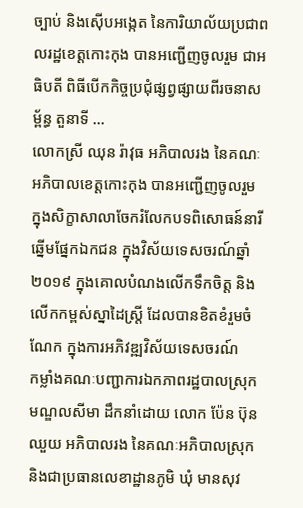ច្បាប់ និងស៊ើបអង្កេត នៃការិយាល័យប្រជាពលរដ្ឋខេត្តកោះកុង បានអញ្ជើញចូលរួម ជាអធិបតី ពិធីបើកកិច្ចប្រជុំផ្សព្វផ្សាយពីរចនាសម្ព័ន្ធ តួនាទី ...
លោកស្រី ឈុន រ៉ាវុធ អភិបាលរង នៃគណៈអភិបាលខេត្តកោះកុង បានអញ្ជើញចូលរួម ក្នុងសិក្ខាសាលាចែករំលែកបទពិសោធន៍នារីឆ្នើមផ្នែកឯកជន ក្នុងវិស័យទេសចរណ៍ឆ្នាំ២០១៩ ក្នុងគោលបំណងលើកទឹកចិត្ត និងលើកកម្ពស់ស្នាដៃស្ត្រី ដែលបានខិតខំរួមចំណែក ក្នុងការអភិវឌ្ឍវិស័យទេសចរណ៍
កម្លាំងគណៈបញ្ជាការឯកភាពរដ្ឋបាលស្រុកមណ្ឌលសីមា ដឹកនាំដោយ លោក ប៉ែន ប៊ុនឈួយ អភិបាលរង នៃគណៈអភិបាលស្រុក និងជាប្រធានលេខាដ្ឋានភូមិ ឃុំ មានសុវ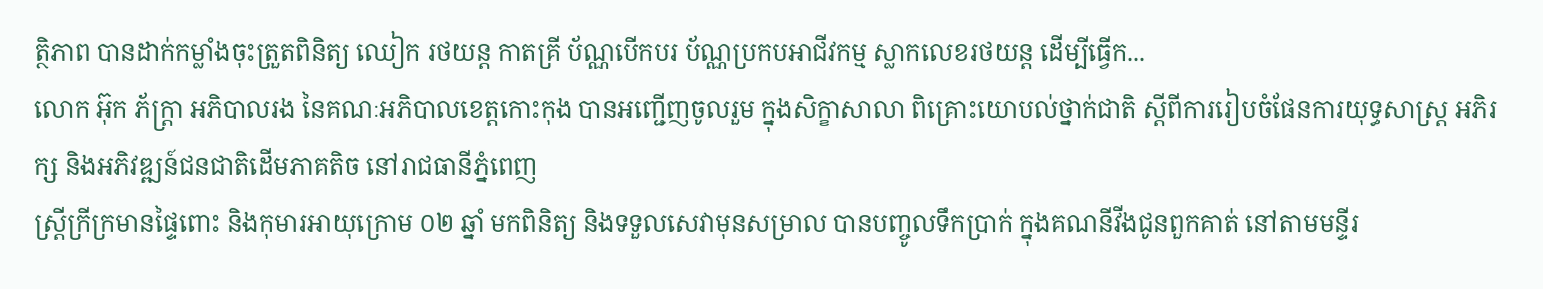ត្ថិភាព បានដាក់កម្លាំងចុះត្រួតពិនិត្យ ឈៀក រថយន្ដ កាតគ្រី ប័ណ្ណបើកបរ ប័ណ្ណប្រកបអាជីវកម្ម ស្លាកលេខរថយន្ដ ដើម្បីធ្វើក...
លោក អ៊ុក ភ័ក្ត្រា អភិបាលរង នៃគណៈអភិបាលខេត្តកោះកុង បានអញ្ជើញចូលរួម ក្នុងសិក្ខាសាលា ពិគ្រោះយោបល់ថ្នាក់ជាតិ ស្ដីពីការរៀបចំផែនការយុទ្ធសាស្ត្រ អភិរក្ស និងអភិវឌ្ឍន៍ជនជាតិដើមភាគតិច នៅរាជធានីភ្នំពេញ
ស្រ្តីក្រីក្រមានផ្ទៃពោះ និងកុមារអាយុក្រោម ០២ ឆ្នាំ មកពិនិត្យ និងទទួលសេវាមុនសម្រាល បានបញ្ចូលទឹកប្រាក់ ក្នុងគណនីវីងជូនពួកគាត់ នៅតាមមន្ទីរ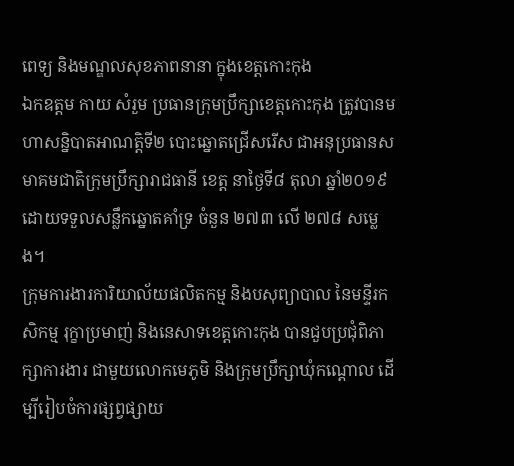ពេទ្យ និងមណ្ឌលសុខភាពនានា ក្នុងខេត្តកោះកុង
ឯកឧត្តម កាយ សំរួម ប្រធានក្រុមប្រឹក្សាខេត្តកោះកុង ត្រូវបានមហាសន្និបាតអាណត្តិទី២ បោះឆ្នោតជ្រើសរើស ជាអនុប្រធានសមាគមជាតិក្រុមប្រឹក្សារាជធានី ខេត្ត នាថ្ងៃទី៨ តុលា ឆ្នាំ២០១៩ ដោយទទួលសន្លឹកឆ្នោតគាំទ្រ ចំនួន ២៧៣ លើ ២៧៨ សម្លេង។
ក្រុមការងារការិយាល័យផលិតកម្ម និងបសុព្យាបាល នៃមន្ទីរកសិកម្ម រុក្ខាប្រមាញ់ និងនេសាទខេត្តកោះកុង បានជួបប្រជុំពិភាក្សាការងារ ជាមួយលោកមេភូមិ និងក្រុមប្រឹក្សាឃុំកណ្តោល ដើម្បីរៀបចំការផ្សព្វផ្សាយ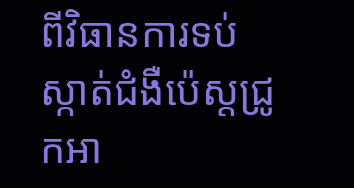ពីវិធានការទប់ស្កាត់ជំងឺប៉េស្តជ្រូកអា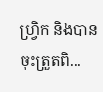ហ្រ្វិក និងបានចុះត្រួតពិ...